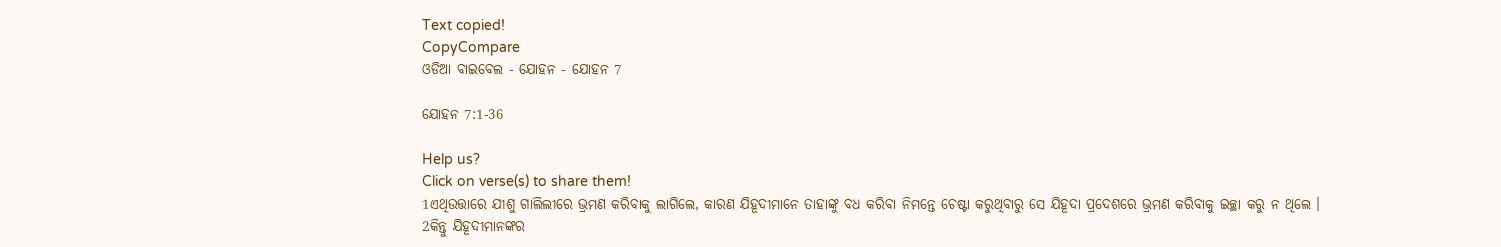Text copied!
CopyCompare
ଓଡିଆ ବାଇବେଲ - ଯୋହନ - ଯୋହନ 7

ଯୋହନ 7:1-36

Help us?
Click on verse(s) to share them!
1ଏଥିଉତ୍ତାରେ ଯୀଶୁ ଗାଲିଲୀରେ ଭ୍ରମଣ କରିବାକୁ ଲାଗିଲେ, କାରଣ ଯିହୂଦୀମାନେ ତାହାଙ୍କୁ ବଧ କରିବା ନିମନ୍ତେ ଚେଷ୍ଟା କରୁଥିବାରୁ ସେ ଯିହୂଦା ପ୍ରଦେଶରେ ଭ୍ରମଣ କରିବାକୁ ଇଚ୍ଛା କରୁ ନ ଥିଲେ ।
2କିନ୍ତୁ ଯିହୂଦୀମାନଙ୍କର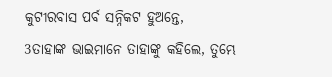କୁଟୀରବାସ ପର୍ବ ସନ୍ନିକଟ ହୁଅନ୍ତେ,
3ତାହାଙ୍କ ଭାଇମାନେ ତାହାଙ୍କୁ କହିଲେ, ତୁମ୍ଭେ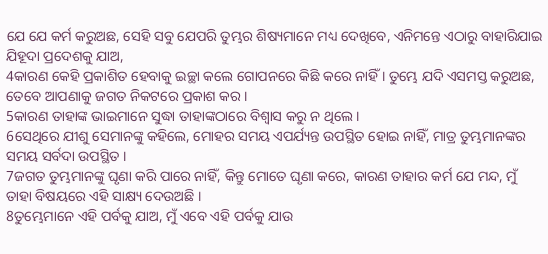ଯେ ଯେ କର୍ମ କରୁଅଛ, ସେହି ସବୁ ଯେପରି ତୁମ୍ଭର ଶିଷ୍ୟମାନେ ମଧ୍ୟ ଦେଖିବେ, ଏନିମନ୍ତେ ଏଠାରୁ ବାହାରିଯାଇ ଯିହୂଦା ପ୍ରଦେଶକୁ ଯାଅ,
4କାରଣ କେହି ପ୍ରକାଶିତ ହେବାକୁ ଇଚ୍ଛା କଲେ ଗୋପନରେ କିଛି କରେ ନାହିଁ । ତୁମ୍ଭେ ଯଦି ଏସମସ୍ତ କରୁଅଛ, ତେବେ ଆପଣାକୁ ଜଗତ ନିକଟରେ ପ୍ରକାଶ କର ।
5କାରଣ ତାହାଙ୍କ ଭାଇମାନେ ସୁଦ୍ଧା ତାହାଙ୍କଠାରେ ବିଶ୍ୱାସ କରୁ ନ ଥିଲେ ।
6ସେଥିରେ ଯୀଶୁ ସେମାନଙ୍କୁ କହିଲେ, ମୋହର ସମୟ ଏପର୍ଯ୍ୟନ୍ତ ଉପସ୍ଥିତ ହୋଇ ନାହିଁ, ମାତ୍ର ତୁମ୍ଭମାନଙ୍କର ସମୟ ସର୍ବଦା ଉପସ୍ଥିତ ।
7ଜଗତ ତୁମ୍ଭମାନଙ୍କୁ ଘୃଣା କରି ପାରେ ନାହିଁ, କିନ୍ତୁ ମୋତେ ଘୃଣା କରେ, କାରଣ ତାହାର କର୍ମ ଯେ ମନ୍ଦ, ମୁଁ ତାହା ବିଷୟରେ ଏହି ସାକ୍ଷ୍ୟ ଦେଉଅଛି ।
8ତୁମ୍ଭେମାନେ ଏହି ପର୍ବକୁ ଯାଅ, ମୁଁ ଏବେ ଏହି ପର୍ବକୁ ଯାଉ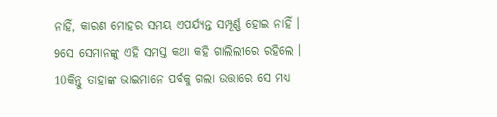ନାହିଁ, କାରଣ ମୋହର ସମୟ ଏପର୍ଯ୍ୟନ୍ତ ସମ୍ପୂର୍ଣ୍ଣ ହୋଇ ନାହିଁ ।
9ସେ ସେମାନଙ୍କୁ ଏହି ସମସ୍ତ କଥା କହି ଗାଲିଲୀରେ ରହିଲେ ।
10କିନ୍ତୁ ତାହାଙ୍କ ଭାଇମାନେ ପର୍ବକୁ ଗଲା ଉତ୍ତାରେ ସେ ମଧ୍ୟ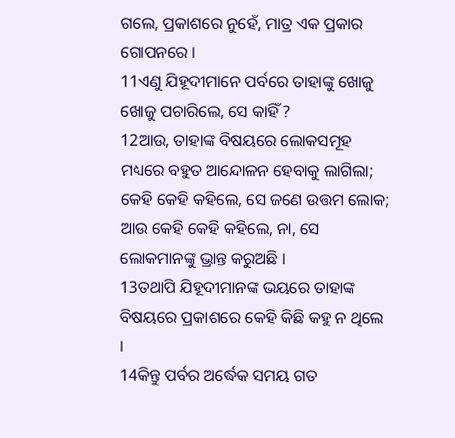ଗଲେ, ପ୍ରକାଶରେ ନୁହେଁ, ମାତ୍ର ଏକ ପ୍ରକାର ଗୋପନରେ ।
11ଏଣୁ ଯିହୂଦୀମାନେ ପର୍ବରେ ତାହାଙ୍କୁ ଖୋଜୁ ଖୋଜୁ ପଚାରିଲେ, ସେ କାହିଁ ?
12ଆଉ, ତାହାଙ୍କ ବିଷୟରେ ଲୋକସମୂହ ମଧ୍ୟରେ ବହୁତ ଆନ୍ଦୋଳନ ହେବାକୁ ଲାଗିଲା; କେହି କେହି କହିଲେ, ସେ ଜଣେ ଉତ୍ତମ ଲୋକ; ଆଉ କେହି କେହି କହିଲେ, ନା, ସେ ଲୋକମାନଙ୍କୁ ଭ୍ରାନ୍ତ କରୁଅଛି ।
13ତଥାପି ଯିହୂଦୀମାନଙ୍କ ଭୟରେ ତାହାଙ୍କ ବିଷୟରେ ପ୍ରକାଶରେ କେହି କିଛି କହୁ ନ ଥିଲେ ।
14କିନ୍ତୁ ପର୍ବର ଅର୍ଦ୍ଧେକ ସମୟ ଗତ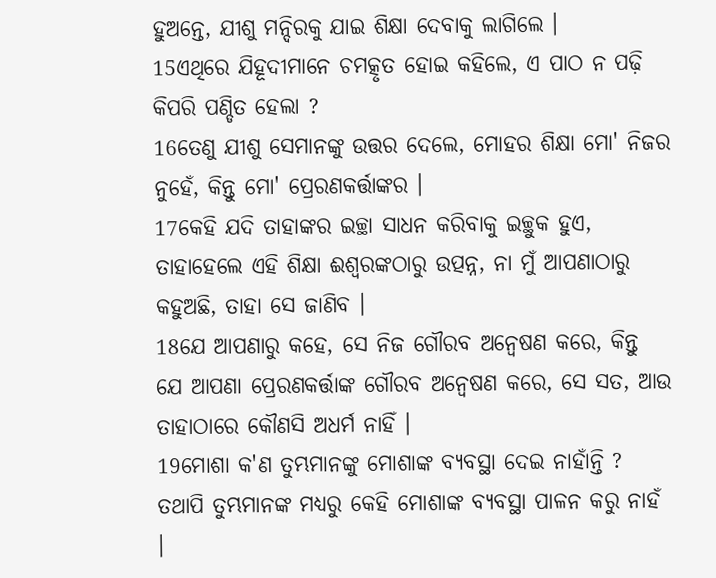ହୁଅନ୍ତେ, ଯୀଶୁ ମନ୍ଦିରକୁ ଯାଇ ଶିକ୍ଷା ଦେବାକୁ ଲାଗିଲେ ।
15ଏଥିରେ ଯିହୂଦୀମାନେ ଚମତ୍କୃତ ହୋଇ କହିଲେ, ଏ ପାଠ ନ ପଢ଼ି କିପରି ପଣ୍ଡିତ ହେଲା ?
16ତେଣୁ ଯୀଶୁ ସେମାନଙ୍କୁ ଉତ୍ତର ଦେଲେ, ମୋହର ଶିକ୍ଷା ମୋ' ନିଜର ନୁହେଁ, କିନ୍ତୁ ମୋ' ପ୍ରେରଣକର୍ତ୍ତାଙ୍କର ।
17କେହି ଯଦି ତାହାଙ୍କର ଇଚ୍ଛା ସାଧନ କରିବାକୁ ଇଚ୍ଛୁକ ହୁଏ, ତାହାହେଲେ ଏହି ଶିକ୍ଷା ଈଶ୍ୱରଙ୍କଠାରୁ ଉତ୍ପନ୍ନ, ନା ମୁଁ ଆପଣାଠାରୁ କହୁଅଛି, ତାହା ସେ ଜାଣିବ ।
18ଯେ ଆପଣାରୁ କହେ, ସେ ନିଜ ଗୌରବ ଅନ୍ୱେଷଣ କରେ, କିନ୍ତୁ ଯେ ଆପଣା ପ୍ରେରଣକର୍ତ୍ତାଙ୍କ ଗୌରବ ଅନ୍ୱେଷଣ କରେ, ସେ ସତ, ଆଉ ତାହାଠାରେ କୌଣସି ଅଧର୍ମ ନାହିଁ ।
19ମୋଶା କ'ଣ ତୁମ୍ଭମାନଙ୍କୁ ମୋଶାଙ୍କ ବ୍ୟବସ୍ଥା ଦେଇ ନାହାଁନ୍ତି ? ତଥାପି ତୁମ୍ଭମାନଙ୍କ ମଧ୍ୟରୁ କେହି ମୋଶାଙ୍କ ବ୍ୟବସ୍ଥା ପାଳନ କରୁ ନାହଁ ।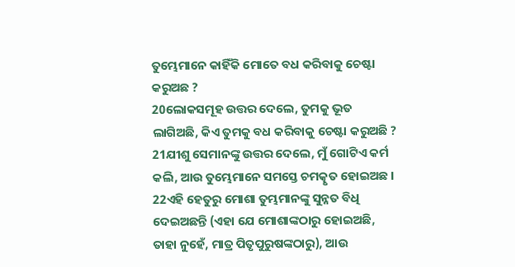ତୁମ୍ଭେମାନେ କାହିଁକି ମୋତେ ବଧ କରିବାକୁ ଚେଷ୍ଟା କରୁଅଛ ?
20ଲୋକସମୂହ ଉତ୍ତର ଦେଲେ, ତୁମକୁ ଭୂତ ଲାଗିଅଛି, କିଏ ତୁମକୁ ବଧ କରିବାକୁ ଚେଷ୍ଟା କରୁଅଛି ?
21ଯୀଶୁ ସେମାନଙ୍କୁ ଉତ୍ତର ଦେଲେ, ମୁଁ ଗୋଟିଏ କର୍ମ କଲି, ଆଉ ତୁମ୍ଭେମାନେ ସମସ୍ତେ ଚମତ୍କୃତ ହୋଇଅଛ ।
22ଏହି ହେତୁରୁ ମୋଶା ତୁମ୍ଭମାନଙ୍କୁ ସୁନ୍ନତ ବିଧି ଦେଇଅଛନ୍ତି (ଏହା ଯେ ମୋଶାଙ୍କଠାରୁ ହୋଇଅଛି, ତାହା ନୁହେଁ, ମାତ୍ର ପିତୃପୁରୁଷଙ୍କଠାରୁ), ଆଉ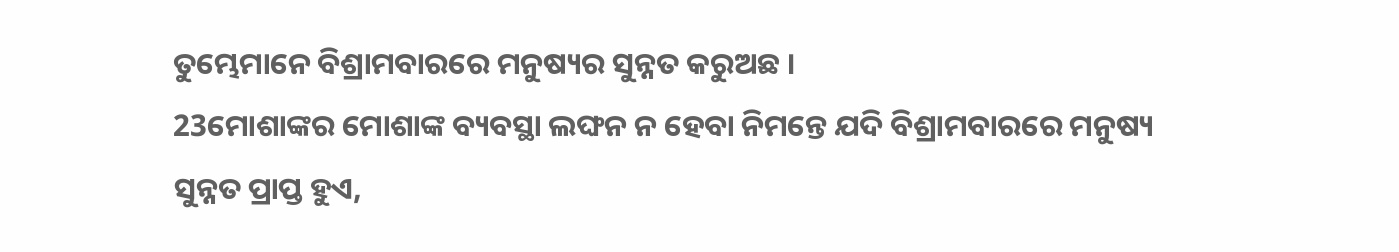ତୁମ୍ଭେମାନେ ବିଶ୍ରାମବାରରେ ମନୁଷ୍ୟର ସୁନ୍ନତ କରୁଅଛ ।
23ମୋଶାଙ୍କର ମୋଶାଙ୍କ ବ୍ୟବସ୍ଥା ଲଙ୍ଘନ ନ ହେବା ନିମନ୍ତେ ଯଦି ବିଶ୍ରାମବାରରେ ମନୁଷ୍ୟ ସୁନ୍ନତ ପ୍ରାପ୍ତ ହୁଏ,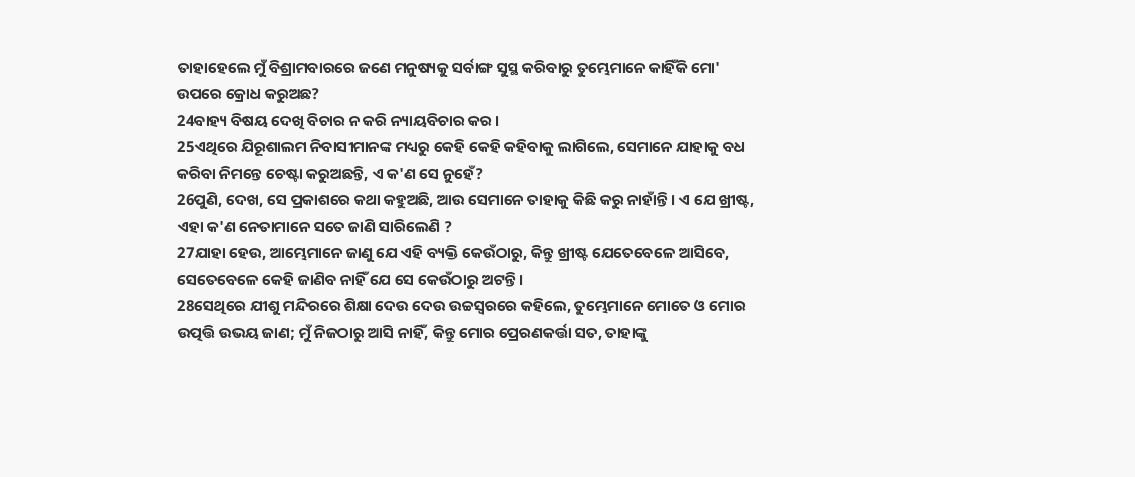ତାହାହେଲେ ମୁଁ ବିଶ୍ରାମବାରରେ ଜଣେ ମନୁଷ୍ୟକୁ ସର୍ବାଙ୍ଗ ସୁସ୍ଥ କରିବାରୁ ତୁମ୍ଭେମାନେ କାହିଁକି ମୋ' ଉପରେ କ୍ରୋଧ କରୁଅଛ?
24ବାହ୍ୟ ବିଷୟ ଦେଖି ବିଚାର ନ କରି ନ୍ୟାୟବିଚାର କର ।
25ଏଥିରେ ଯିରୂଶାଲମ ନିବାସୀମାନଙ୍କ ମଧ୍ୟରୁ କେହି କେହି କହିବାକୁ ଲାଗିଲେ, ସେମାନେ ଯାହାକୁ ବଧ କରିବା ନିମନ୍ତେ ଚେଷ୍ଟା କରୁଅଛନ୍ତି, ଏ କ'ଣ ସେ ନୁହେଁ?
26ପୁଣି, ଦେଖ, ସେ ପ୍ରକାଶରେ କଥା କହୁଅଛି, ଆଉ ସେମାନେ ତାହାକୁ କିଛି କରୁ ନାହାଁନ୍ତି । ଏ ଯେ ଖ୍ରୀଷ୍ଟ, ଏହା କ'ଣ ନେତାମାନେ ସତେ ଜାଣି ସାରିଲେଣି ?
27ଯାହା ହେଉ, ଆମ୍ଭେମାନେ ଜାଣୁ ଯେ ଏହି ବ୍ୟକ୍ତି କେଉଁଠାରୁ, କିନ୍ତୁ ଖ୍ରୀଷ୍ଟ ଯେତେବେଳେ ଆସିବେ, ସେତେବେଳେ କେହି ଜାଣିବ ନାହିଁ ଯେ ସେ କେଉଁଠାରୁ ଅଟନ୍ତି ।
28ସେଥିରେ ଯୀଶୁ ମନ୍ଦିରରେ ଶିକ୍ଷା ଦେଉ ଦେଉ ଉଚ୍ଚସ୍ୱରରେ କହିଲେ, ତୁମ୍ଭେମାନେ ମୋତେ ଓ ମୋର ଉତ୍ପତ୍ତି ଉଭୟ ଜାଣ; ମୁଁ ନିଜଠାରୁ ଆସି ନାହିଁ, କିନ୍ତୁ ମୋର ପ୍ରେରଣକର୍ତ୍ତା ସତ, ତାହାଙ୍କୁ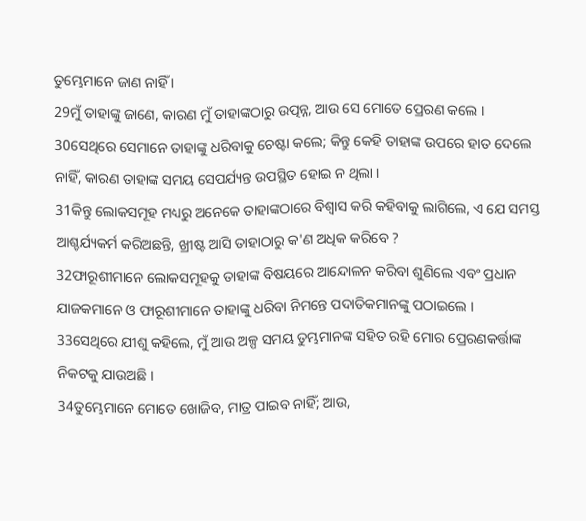ତୁମ୍ଭେମାନେ ଜାଣ ନାହିଁ ।
29ମୁଁ ତାହାଙ୍କୁ ଜାଣେ, କାରଣ ମୁଁ ତାହାଙ୍କଠାରୁ ଉତ୍ପନ୍ନ, ଆଉ ସେ ମୋତେ ପ୍ରେରଣ କଲେ ।
30ସେଥିରେ ସେମାନେ ତାହାଙ୍କୁ ଧରିବାକୁ ଚେଷ୍ଟା କଲେ; କିନ୍ତୁ କେହି ତାହାଙ୍କ ଉପରେ ହାତ ଦେଲେ ନାହିଁ, କାରଣ ତାହାଙ୍କ ସମୟ ସେପର୍ଯ୍ୟନ୍ତ ଉପସ୍ଥିତ ହୋଇ ନ ଥିଲା ।
31କିନ୍ତୁ ଲୋକସମୂହ ମଧ୍ୟରୁ ଅନେକେ ତାହାଙ୍କଠାରେ ବିଶ୍ୱାସ କରି କହିବାକୁ ଲାଗିଲେ, ଏ ଯେ ସମସ୍ତ ଆଶ୍ଚର୍ଯ୍ୟକର୍ମ କରିଅଛନ୍ତି, ଖ୍ରୀଷ୍ଟ ଆସି ତାହାଠାରୁ କ'ଣ ଅଧିକ କରିବେ ?
32ଫାରୂଶୀମାନେ ଲୋକସମୂହକୁ ତାହାଙ୍କ ବିଷୟରେ ଆନ୍ଦୋଳନ କରିବା ଶୁଣିଲେ ଏବଂ ପ୍ରଧାନ ଯାଜକମାନେ ଓ ଫାରୂଶୀମାନେ ତାହାଙ୍କୁ ଧରିବା ନିମନ୍ତେ ପଦାତିକମାନଙ୍କୁ ପଠାଇଲେ ।
33ସେଥିରେ ଯୀଶୁ କହିଲେ, ମୁଁ ଆଉ ଅଳ୍ପ ସମୟ ତୁମ୍ଭମାନଙ୍କ ସହିତ ରହି ମୋର ପ୍ରେରଣକର୍ତ୍ତାଙ୍କ ନିକଟକୁ ଯାଉଅଛି ।
34ତୁମ୍ଭେମାନେ ମୋତେ ଖୋଜିବ, ମାତ୍ର ପାଇବ ନାହିଁ; ଆଉ,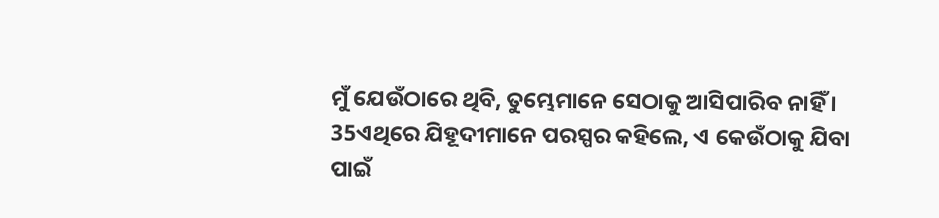ମୁଁ ଯେଉଁଠାରେ ଥିବି, ତୁମ୍ଭେମାନେ ସେଠାକୁ ଆସିପାରିବ ନାହିଁ ।
35ଏଥିରେ ଯିହୂଦୀମାନେ ପରସ୍ପର କହିଲେ, ଏ କେଉଁଠାକୁ ଯିବା ପାଇଁ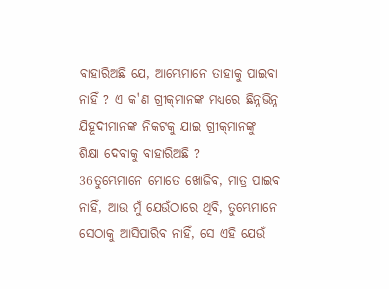ବାହାରିଅଛି ଯେ, ଆମ୍ଭେମାନେ ତାହାକୁ ପାଇବା ନାହିଁ ? ଏ କ'ଣ ଗ୍ରୀକ୍‍ମାନଙ୍କ ମଧ୍ୟରେ ଛିନ୍ନଭିନ୍ନ ଯିହୂଦୀମାନଙ୍କ ନିକଟକୁ ଯାଇ ଗ୍ରୀକ୍‍ମାନଙ୍କୁ ଶିକ୍ଷା ଦେବାକୁ ବାହାରିଅଛି ?
36ତୁମ୍ଭେମାନେ ମୋତେ ଖୋଜିବ, ମାତ୍ର ପାଇବ ନାହିଁ, ଆଉ ମୁଁ ଯେଉଁଠାରେ ଥିବି, ତୁମ୍ଭେମାନେ ସେଠାକୁ ଆସିପାରିବ ନାହିଁ, ସେ ଏହି ଯେଉଁ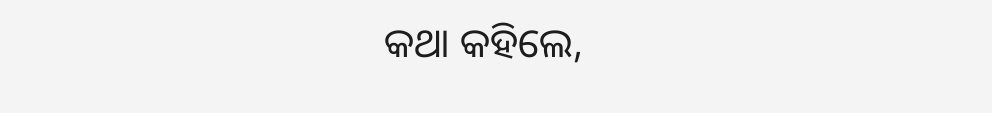କଥା କହିଲେ,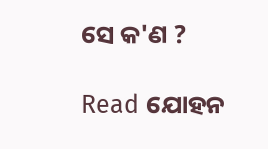ସେ କ'ଣ ?

Read ଯୋହନ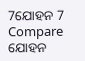7ଯୋହନ 7
Compare ଯୋହନ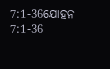7:1-36ଯୋହନ 7:1-36